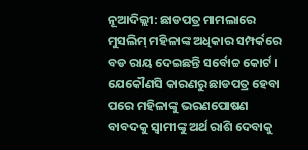ନୂଆଦିଲ୍ଲୀ: ଛାଡପତ୍ର ମାମଲାରେ ମୁସଲିମ୍ ମହିଳାଙ୍କ ଅଧିକାର ସମ୍ପର୍କରେ ବଡ ରାୟ ଦେଇଛନ୍ତି ସର୍ବୋଚ୍ଚ କୋର୍ଟ । ଯେକୌଣସି କାରଣରୁ ଛାଡପତ୍ର ହେବା ପରେ ମହିଳାଙ୍କୁ ଭରଣପୋଷଣ ବାବଦକୁ ସ୍ବାମୀଙ୍କୁ ଅର୍ଥ ରାଶି ଦେବାକୁ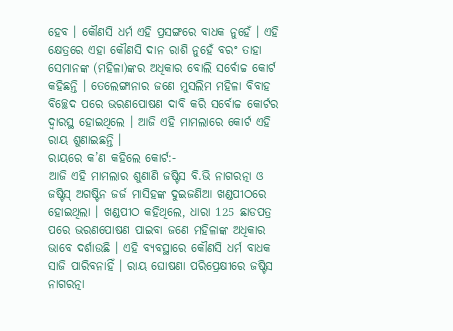ହେବ । କୌଣସି ଧର୍ମ ଏହି ପ୍ରସଙ୍ଗରେ ବାଧକ ନୁହେଁ । ଏହି କ୍ଷେତ୍ରରେ ଏହା କୌଣସି ଦାନ ରାଶି ନୁହେଁ ବରଂ ତାହା ସେମାନଙ୍କ (ମହିଳା)ଙ୍କର ଅଧିକାର ବୋଲି ସର୍ବୋଚ୍ଚ କୋର୍ଟ କହିଛନ୍ତି । ତେଲେଙ୍ଗାନାର ଜଣେ ମୁସଲିମ ମହିଳା ବିବାହ ବିଚ୍ଛେଦ ପରେ ଭରଣପୋଷଣ ଦାବି କରି ସର୍ବୋଚ୍ଚ କୋର୍ଟର ଦ୍ବାରସ୍ଥ ହୋଇଥିଲେ । ଆଜି ଏହି ମାମଲାରେ କୋର୍ଟ ଏହି ରାୟ ଶୁଣାଇଛନ୍ତି ।
ରାୟରେ କ’ଣ କହିଲେ କୋର୍ଟ:-
ଆଜି ଏହି ମାମଲାର ଶୁଣାଣି ଜଷ୍ଟିସ ବି.ଭି ନାଗରତ୍ନା ଓ ଜଷ୍ଟିସ୍ ଅଗଷ୍ଟିନ ଜର୍ଜ ମାସିହଙ୍କ ଦୁଇଜଣିଆ ଖଣ୍ଡପୀଠରେ ହୋଇଥିଲା । ଖଣ୍ଡପୀଠ କହିଥିଲେ, ଧାରା 125 ଛାଡପତ୍ର ପରେ ଭରଣପୋଷଣ ପାଇବା ଜଣେ ମହିଳାଙ୍କ ଅଧିକାର ଭାବେ ଦର୍ଶାଉଛି । ଏହି ବ୍ୟବସ୍ଥାରେ କୌଣସି ଧର୍ମ ବାଧକ ସାଜି ପାରିବନାହିଁ । ରାୟ ଘୋଷଣା ପରିପ୍ରେକ୍ଷୀରେ ଜଷ୍ଟିସ ନାଗରତ୍ନା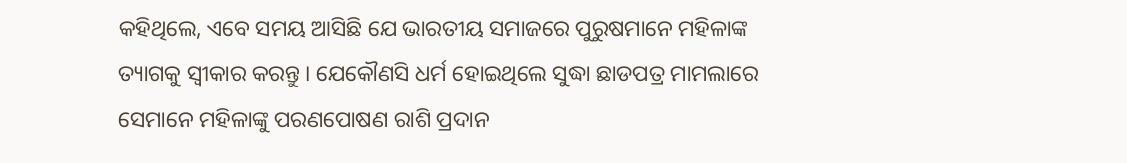କହିଥିଲେ, ଏବେ ସମୟ ଆସିଛି ଯେ ଭାରତୀୟ ସମାଜରେ ପୁରୁଷମାନେ ମହିଳାଙ୍କ ତ୍ୟାଗକୁ ସ୍ବୀକାର କରନ୍ତୁ । ଯେକୌଣସି ଧର୍ମ ହୋଇଥିଲେ ସୁଦ୍ଧା ଛାଡପତ୍ର ମାମଲାରେ ସେମାନେ ମହିଳାଙ୍କୁ ପରଣପୋଷଣ ରାଶି ପ୍ରଦାନ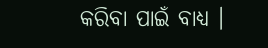କରିବା ପାଇଁ ବାଧ୍ୟ ।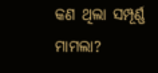କଣ ଥିଲା ସମ୍ପୂର୍ଣ୍ଣ ମାମଲା?